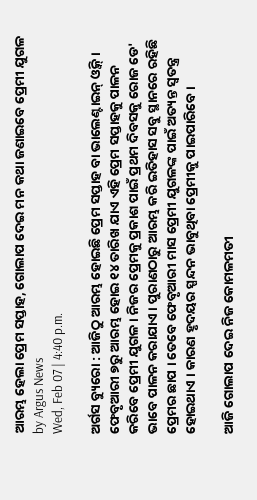ଆରମ୍ଭ ହେଲା ପ୍ରେମ ସପ୍ତାହ, ଗୋଲାପ ଦେଇ ମନ କଥା ଜଣାଇବେ ପ୍ରେମୀ ଯୁଗଳ
by Argus News
Wed, Feb 07 | 4:40 p.m.

ଅର୍ଗସ ବ୍ୟୁରୋ : ଆଜିଠୁ ଆରମ୍ଭ ହୋଇଛି ପ୍ରେମ ସପ୍ତାହ ବା ଭାଲେଣ୍ଟାଇନ୍ ଓ୍ବିକ୍ । ଫେବୃଆରୀ ୭ରୁ ଆରମ୍ଭ ହୋଇ ୧୪ ତାରିଖ ଯାଏ ଏହି ପ୍ରେମ ସପ୍ତାହକୁ ପାଳନ କରିବେ ପ୍ରେମୀ ଯୁଗଳ । ନିଜର ପ୍ରେମକୁ ପ୍ରକାଶ ପାଇଁ ପ୍ରଥମ ଦିବସକୁ ରୋଜ ଡେ' ଭାବେ ପାଳନ କରାଯାଏ । ପୁରାଣଠାରୁ ଆରମ୍ଭ କରି ଇତିହାସ ସବୁ ସ୍ଥାନରେ ରହିଛି ପ୍ରେମର ଛାପ । ତେବେ ଫେବୃଆରୀ ମାସ ପ୍ରେମୀ ଯୁଗଳଙ୍କ ପାଇଁ ଅତ୍ୟନ୍ତ ସ୍ୱତନ୍ତ୍ର ହୋଇଥାଏ । କାରଣ ହୃଦୟର ସ୍ପନ୍ଦନ ଭାବୁଥିବା ପ୍ରେମୀକୁ ପାଇପାରିବେ ।

ଆଜି ଗୋଲାପ ଦେଇ ନିଜ କୋମଳମତୀ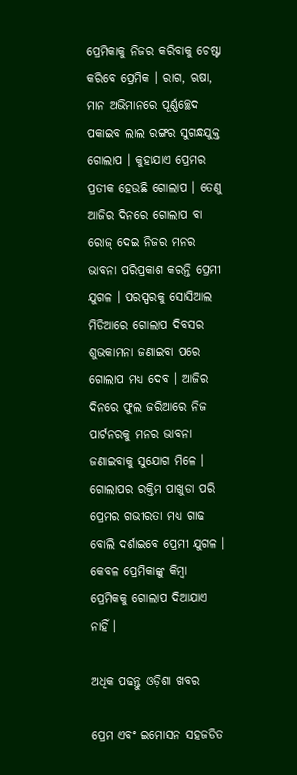ପ୍ରେମିକାକୁ ନିଜର କରିବାକୁ ଚେଷ୍ଟା କରିବେ ପ୍ରେମିକ । ରାଗ, ଋଷା, ମାନ ଅଭିମାନରେ ପୂର୍ଣ୍ଣଚ୍ଛେଦ ପକାଇବ ଲାଲ ରଙ୍ଗର ସୁଗନ୍ଧଯୁକ୍ତ ଗୋଲାପ । କୁହାଯାଏ ପ୍ରେମର ପ୍ରତୀକ ହେଉଛି ଗୋଲାପ । ତେଣୁ ଆଜିର ଦିନରେ ଗୋଲାପ ବା ରୋଜ୍‌ ଦେଇ ନିଜର ମନର ଭାବନା ପରିପ୍ରକାଶ କରନ୍ତି ପ୍ରେମୀ ଯୁଗଳ । ପରସ୍ପରକୁ ସୋସିଆଲ ମିଡିଆରେ ଗୋଲାପ ଦିବସର ଶୁଭକାମନା ଜଣାଇବା ପରେ ଗୋଲାପ ମଧ୍ୟ ଦେବ । ଆଜିର ଦିନରେ ଫୁଲ ଜରିଆରେ ନିଜ ପାର୍ଟନରକୁ ମନର ଭାବନା ଜଣାଇବାକୁ ସୁଯୋଗ ମିଳେ । ଗୋଲାପର ରକ୍ତିମ ପାଖୁଡା ପରି ପ୍ରେମର ଗଭୀରତା ମଧ୍ୟ ଗାଢ ବୋଲି ଦର୍ଶାଇବେ ପ୍ରେମୀ ଯୁଗଳ । କେବଳ ପ୍ରେମିକାଙ୍କୁ କିମ୍ବା ପ୍ରେମିକକୁ ଗୋଲାପ ଦିଆଯାଏ ନାହିଁ ।

ଅଧିକ ପଢନ୍ତୁ ଓଡ଼ିଶା ଖବର

ପ୍ରେମ ଏବଂ ଇମୋସନ ସହଜଡିତ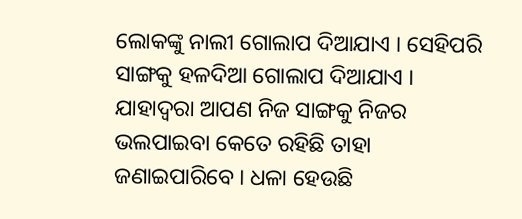ଲୋକଙ୍କୁ ନାଲୀ ଗୋଲାପ ଦିଆଯାଏ । ସେହିପରି ସାଙ୍ଗକୁ ହଳଦିଆ ଗୋଲାପ ଦିଆଯାଏ । ଯାହାଦ୍ବରା ଆପଣ ନିଜ ସାଙ୍ଗକୁ ନିଜର ଭଲପାଇବା କେତେ ରହିଛି ତାହା ଜଣାଇପାରିବେ । ଧଳା ହେଉଛି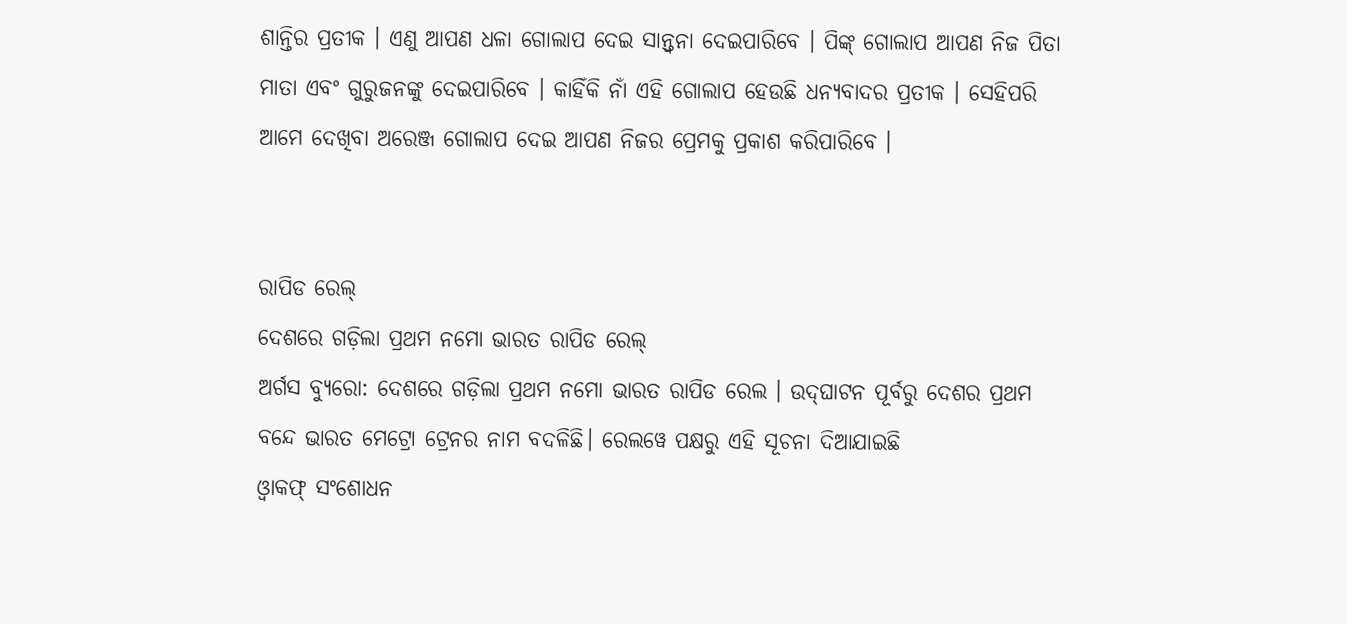ଶାନ୍ତିର ପ୍ରତୀକ । ଏଣୁ ଆପଣ ଧଳା ଗୋଲାପ ଦେଇ ସାନ୍ତ୍ବନା ଦେଇପାରିବେ । ପିଙ୍କ୍ ଗୋଲାପ ଆପଣ ନିଜ ପିତା ମାତା ଏବଂ ଗୁରୁଜନଙ୍କୁ ଦେଇପାରିବେ । କାହିଁକି ନାଁ ଏହି ଗୋଲାପ ହେଉଛି ଧନ୍ୟବାଦର ପ୍ରତୀକ । ସେହିପରି ଆମେ ଦେଖିବା ଅରେଞ୍ଜ ଗୋଲାପ ଦେଇ ଆପଣ ନିଜର ପ୍ରେମକୁ ପ୍ରକାଶ କରିପାରିବେ ।


ରାପିଡ ରେଲ୍
ଦେଶରେ ଗଡ଼ିଲା ପ୍ରଥମ ନମୋ ଭାରତ ରାପିଡ ରେଲ୍
ଅର୍ଗସ ବ୍ୟୁରୋ: ଦେଶରେ ଗଡ଼ିଲା ପ୍ରଥମ ନମୋ ଭାରତ ରାପିଡ ରେଲ । ଉଦ୍‌ଘାଟନ ପୂର୍ବରୁ ଦେଶର ପ୍ରଥମ ବନ୍ଦେ ଭାରତ ମେଟ୍ରୋ ଟ୍ରେନର ନାମ ବଦଳିଛି। ରେଲୱେ ପକ୍ଷରୁ ଏହି ସୂଚନା ଦିଆଯାଇଛି
ଓ୍ବାକଫ୍ ସଂଶୋଧନ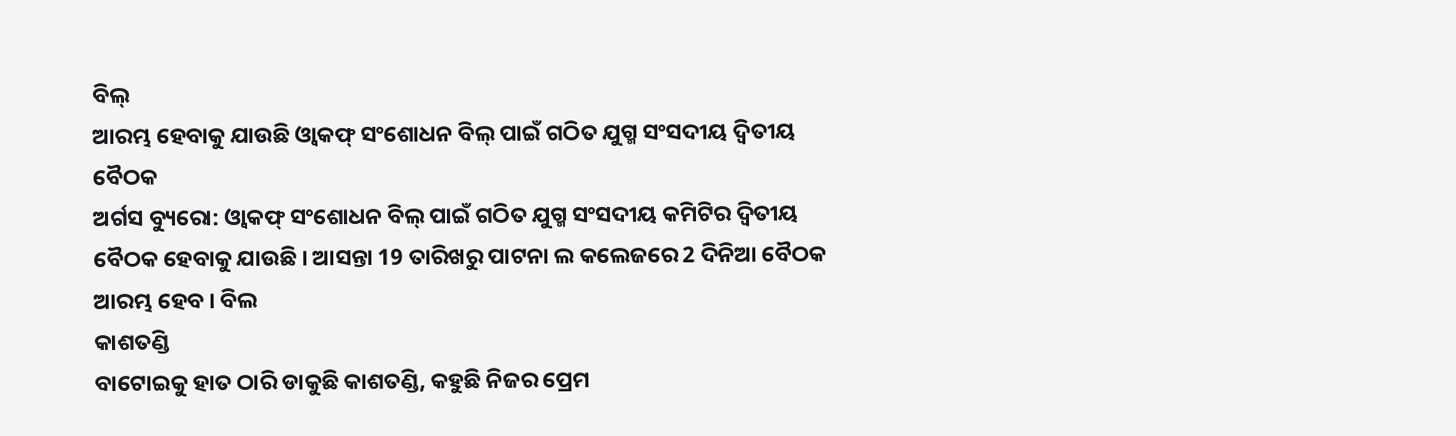ବିଲ୍
ଆରମ୍ଭ ହେବାକୁ ଯାଉଛି ଓ୍ବାକଫ୍ ସଂଶୋଧନ ବିଲ୍ ପାଇଁ ଗଠିତ ଯୁଗ୍ମ ସଂସଦୀୟ ଦ୍ବିତୀୟ ବୈଠକ
ଅର୍ଗସ ବ୍ୟୁରୋ: ଓ୍ବାକଫ୍ ସଂଶୋଧନ ବିଲ୍ ପାଇଁ ଗଠିତ ଯୁଗ୍ମ ସଂସଦୀୟ କମିଟିର ଦ୍ବିତୀୟ ବୈଠକ ହେବାକୁ ଯାଉଛି । ଆସନ୍ତା 19 ତାରିଖରୁ ପାଟନା ଲ କଲେଜରେ 2 ଦିନିଆ ବୈଠକ ଆରମ୍ଭ ହେବ । ବିଲ
କାଶତଣ୍ଡି
ବାଟୋଇକୁ ହାତ ଠାରି ଡାକୁଛି କାଶତଣ୍ଡି, କହୁଛି ନିଜର ପ୍ରେମ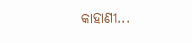କାହାଣୀ...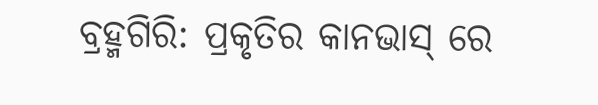ବ୍ରହ୍ମଗିରି: ପ୍ରକୃତିର କାନଭାସ୍ ରେ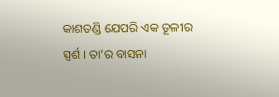କାଶତଣ୍ଡି ଯେପରି ଏକ ତୂଳୀର ସ୍ପର୍ଶ । ତା’ର ବାସନା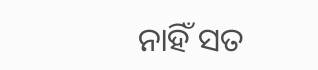ନାହିଁ ସତ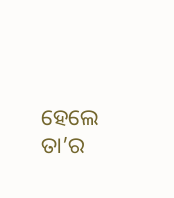ହେଲେ ତା’ର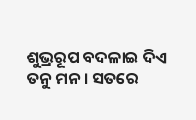ଶୁଭ୍ରରୂପ ବଦଳାଇ ଦିଏ ତନୁ ମନ । ସତରେ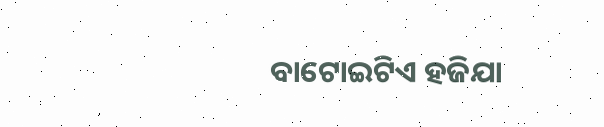ବାଟୋଇଟିଏ ହଜିଯା